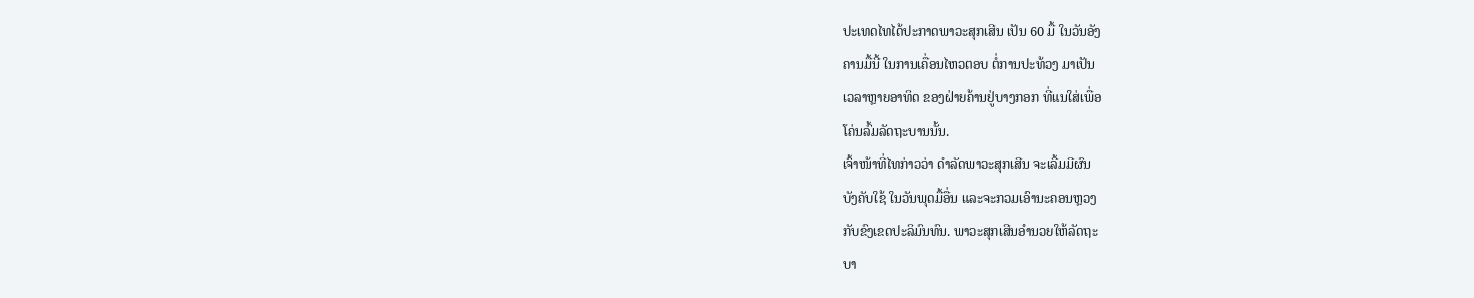ປະເທດໄທໄດ້ປະກາດພາວະສຸກເສີນ ເປັນ 60 ມື້ ໃນວັນອັງ
ຄານມື້ນີ້ ໃນການເຄື່ອນໄຫວຕອບ ຕໍ່ການປະທ້ວງ ມາເປັນ
ເວລາຫຼາຍອາທິດ ຂອງຝ່າຍຄ້ານຢູ່ບາງກອກ ທີ່ແນໃສ່ເພື່ອ
ໂຄ່ນລົ້ມລັດຖະບານນັ້ນ.
ເຈົ້າໜ້າທີ່ໄທກ່າວວ່າ ດໍາລັດພາວະສຸກເສີນ ຈະເລີ້ມມີຜົນ
ບັງຄັບໃຊ້ ໃນວັນພຸດມື້ອື່ນ ແລະຈະກວມເອົານະຄອນຫຼວງ
ກັບຂົງເຂດປະລິມົນທົນ. ພາວະສຸກເສີນອໍານວຍໃຫ້ລັດຖະ
ບາ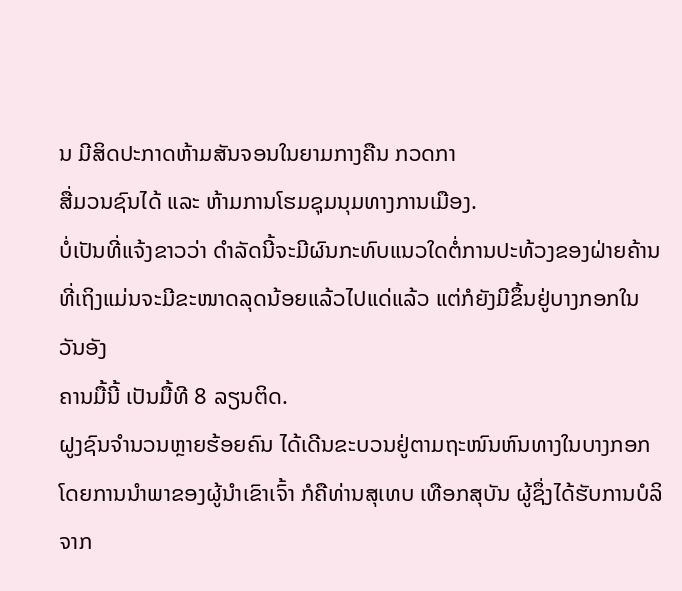ນ ມີສິດປະກາດຫ້າມສັນຈອນໃນຍາມກາງຄືນ ກວດກາ
ສື່ມວນຊົນໄດ້ ແລະ ຫ້າມການໂຮມຊຸມນຸມທາງການເມືອງ.
ບໍ່ເປັນທີ່ແຈ້ງຂາວວ່າ ດໍາລັດນີ້ຈະມີຜົນກະທົບແນວໃດຕໍ່ການປະທ້ວງຂອງຝ່າຍຄ້ານ
ທີ່ເຖິງແມ່ນຈະມີຂະໜາດລຸດນ້ອຍແລ້ວໄປແດ່ແລ້ວ ແຕ່ກໍຍັງມີຂຶ້ນຢູ່ບາງກອກໃນວັນອັງ
ຄານມື້ນີ້ ເປັນມື້ທີ 8 ລຽນຕິດ.
ຝູງຊົນຈໍານວນຫຼາຍຮ້ອຍຄົນ ໄດ້ເດີນຂະບວນຢູ່ຕາມຖະໜົນຫົນທາງໃນບາງກອກ
ໂດຍການນໍາພາຂອງຜູ້ນຳເຂົາເຈົ້າ ກໍຄືທ່ານສຸເທບ ເທືອກສຸບັນ ຜູ້ຊຶ່ງໄດ້ຮັບການບໍລິຈາກ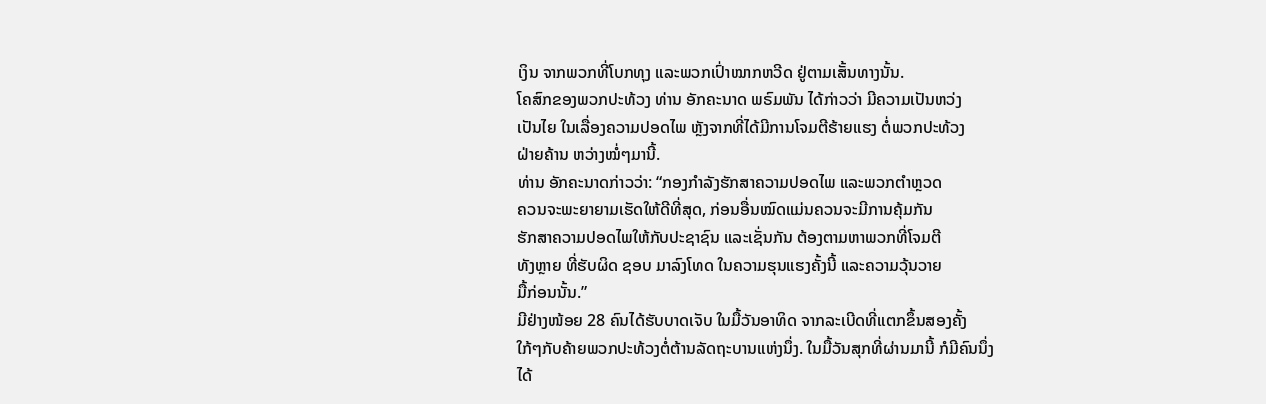ເງິນ ຈາກພວກທີ່ໂບກທຸງ ແລະພວກເປົ່າໝາກຫວີດ ຢູ່ຕາມເສັ້ນທາງນັ້ນ.
ໂຄສົກຂອງພວກປະທ້ວງ ທ່ານ ອັກຄະນາດ ພຣົມພັນ ໄດ້ກ່າວວ່າ ມີຄວາມເປັນຫວ່ງ
ເປັນໄຍ ໃນເລື່ອງຄວາມປອດໄພ ຫຼັງຈາກທີ່ໄດ້ມີການໂຈມຕີຮ້າຍແຮງ ຕໍ່ພວກປະທ້ວງ
ຝ່າຍຄ້ານ ຫວ່າງໝໍ່ໆມານີ້.
ທ່ານ ອັກຄະນາດກ່າວວ່າ: “ກອງກໍາລັງຮັກສາຄວາມປອດໄພ ແລະພວກຕໍາຫຼວດ
ຄວນຈະພະຍາຍາມເຮັດໃຫ້ດີທີ່ສຸດ, ກ່ອນອື່ນໝົດແມ່ນຄວນຈະມີການຄຸ້ມກັນ
ຮັກສາຄວາມປອດໄພໃຫ້ກັບປະຊາຊົນ ແລະເຊັ່ນກັນ ຕ້ອງຕາມຫາພວກທີ່ໂຈມຕີ
ທັງຫຼາຍ ທີ່ຮັບຜິດ ຊອບ ມາລົງໂທດ ໃນຄວາມຮຸນແຮງຄັ້ງນີ້ ແລະຄວາມວຸ້ນວາຍ
ມື້ກ່ອນນັ້ນ.”
ມີຢ່າງໜ້ອຍ 28 ຄົນໄດ້ຮັບບາດເຈັບ ໃນມື້ວັນອາທິດ ຈາກລະເບີດທີ່ແຕກຂຶ້ນສອງຄັ້ງ
ໃກ້ໆກັບຄ້າຍພວກປະທ້ວງຕໍ່ຕ້ານລັດຖະບານແຫ່ງນຶ່ງ. ໃນມື້ວັນສຸກທີ່ຜ່ານມານີ້ ກໍມີຄົນນຶ່ງ
ໄດ້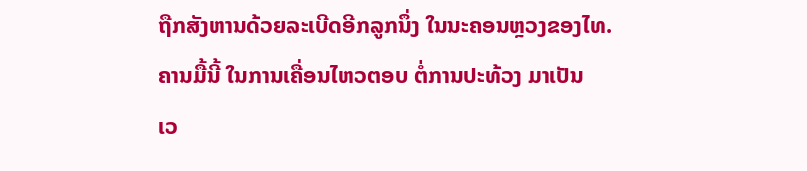ຖືກສັງຫານດ້ວຍລະເບີດອີກລູກນຶ່ງ ໃນນະຄອນຫຼວງຂອງໄທ.
ຄານມື້ນີ້ ໃນການເຄື່ອນໄຫວຕອບ ຕໍ່ການປະທ້ວງ ມາເປັນ
ເວ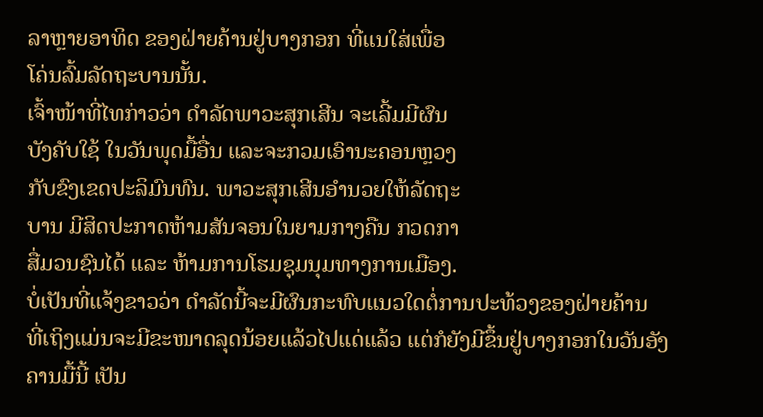ລາຫຼາຍອາທິດ ຂອງຝ່າຍຄ້ານຢູ່ບາງກອກ ທີ່ແນໃສ່ເພື່ອ
ໂຄ່ນລົ້ມລັດຖະບານນັ້ນ.
ເຈົ້າໜ້າທີ່ໄທກ່າວວ່າ ດໍາລັດພາວະສຸກເສີນ ຈະເລີ້ມມີຜົນ
ບັງຄັບໃຊ້ ໃນວັນພຸດມື້ອື່ນ ແລະຈະກວມເອົານະຄອນຫຼວງ
ກັບຂົງເຂດປະລິມົນທົນ. ພາວະສຸກເສີນອໍານວຍໃຫ້ລັດຖະ
ບານ ມີສິດປະກາດຫ້າມສັນຈອນໃນຍາມກາງຄືນ ກວດກາ
ສື່ມວນຊົນໄດ້ ແລະ ຫ້າມການໂຮມຊຸມນຸມທາງການເມືອງ.
ບໍ່ເປັນທີ່ແຈ້ງຂາວວ່າ ດໍາລັດນີ້ຈະມີຜົນກະທົບແນວໃດຕໍ່ການປະທ້ວງຂອງຝ່າຍຄ້ານ
ທີ່ເຖິງແມ່ນຈະມີຂະໜາດລຸດນ້ອຍແລ້ວໄປແດ່ແລ້ວ ແຕ່ກໍຍັງມີຂຶ້ນຢູ່ບາງກອກໃນວັນອັງ
ຄານມື້ນີ້ ເປັນ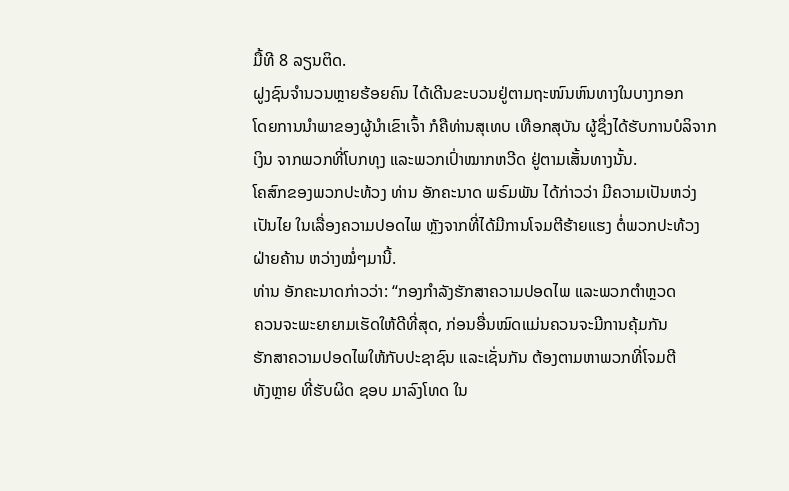ມື້ທີ 8 ລຽນຕິດ.
ຝູງຊົນຈໍານວນຫຼາຍຮ້ອຍຄົນ ໄດ້ເດີນຂະບວນຢູ່ຕາມຖະໜົນຫົນທາງໃນບາງກອກ
ໂດຍການນໍາພາຂອງຜູ້ນຳເຂົາເຈົ້າ ກໍຄືທ່ານສຸເທບ ເທືອກສຸບັນ ຜູ້ຊຶ່ງໄດ້ຮັບການບໍລິຈາກ
ເງິນ ຈາກພວກທີ່ໂບກທຸງ ແລະພວກເປົ່າໝາກຫວີດ ຢູ່ຕາມເສັ້ນທາງນັ້ນ.
ໂຄສົກຂອງພວກປະທ້ວງ ທ່ານ ອັກຄະນາດ ພຣົມພັນ ໄດ້ກ່າວວ່າ ມີຄວາມເປັນຫວ່ງ
ເປັນໄຍ ໃນເລື່ອງຄວາມປອດໄພ ຫຼັງຈາກທີ່ໄດ້ມີການໂຈມຕີຮ້າຍແຮງ ຕໍ່ພວກປະທ້ວງ
ຝ່າຍຄ້ານ ຫວ່າງໝໍ່ໆມານີ້.
ທ່ານ ອັກຄະນາດກ່າວວ່າ: “ກອງກໍາລັງຮັກສາຄວາມປອດໄພ ແລະພວກຕໍາຫຼວດ
ຄວນຈະພະຍາຍາມເຮັດໃຫ້ດີທີ່ສຸດ, ກ່ອນອື່ນໝົດແມ່ນຄວນຈະມີການຄຸ້ມກັນ
ຮັກສາຄວາມປອດໄພໃຫ້ກັບປະຊາຊົນ ແລະເຊັ່ນກັນ ຕ້ອງຕາມຫາພວກທີ່ໂຈມຕີ
ທັງຫຼາຍ ທີ່ຮັບຜິດ ຊອບ ມາລົງໂທດ ໃນ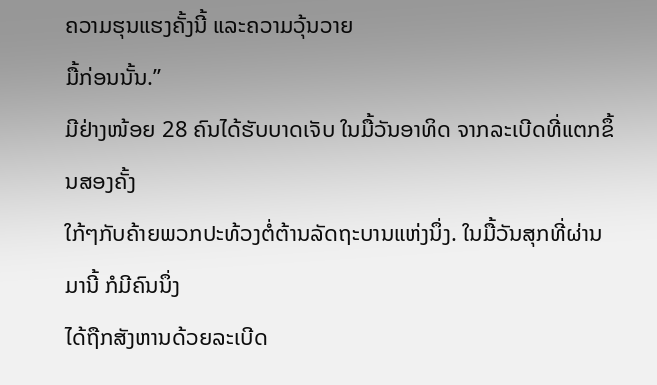ຄວາມຮຸນແຮງຄັ້ງນີ້ ແລະຄວາມວຸ້ນວາຍ
ມື້ກ່ອນນັ້ນ.”
ມີຢ່າງໜ້ອຍ 28 ຄົນໄດ້ຮັບບາດເຈັບ ໃນມື້ວັນອາທິດ ຈາກລະເບີດທີ່ແຕກຂຶ້ນສອງຄັ້ງ
ໃກ້ໆກັບຄ້າຍພວກປະທ້ວງຕໍ່ຕ້ານລັດຖະບານແຫ່ງນຶ່ງ. ໃນມື້ວັນສຸກທີ່ຜ່ານມານີ້ ກໍມີຄົນນຶ່ງ
ໄດ້ຖືກສັງຫານດ້ວຍລະເບີດ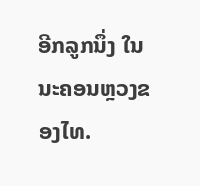ອີກລູກນຶ່ງ ໃນນະຄອນຫຼວງຂອງໄທ.